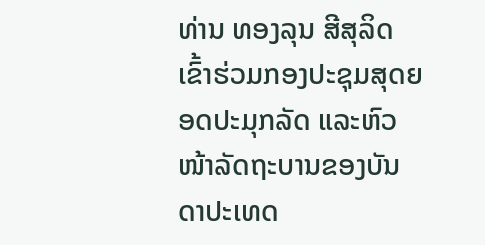ທ່ານ ທອງລຸນ ສີສຸລິດ ເຂົ້າຮ່ວມກອງປະຊຸມສຸດຍອດປະມຸກລັດ ແລະຫົວໜ້າລັດຖະບານຂອງບັນດາປະເທດ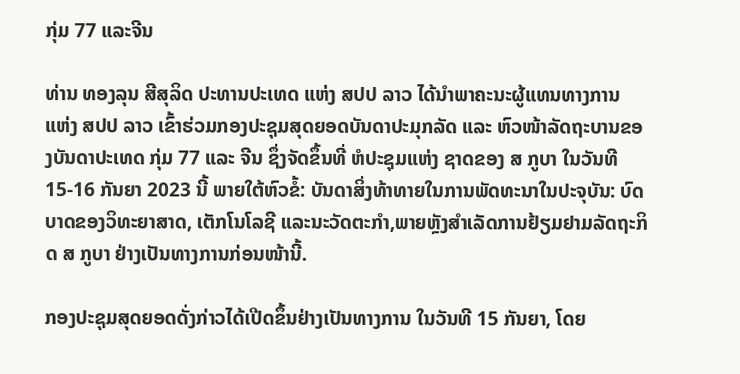ກຸ່ມ 77 ແລະຈີນ

ທ່ານ ທອງລຸນ ສີສຸລິດ ປະທານປະເທດ ແຫ່ງ ສປປ ລາວ ໄດ້ນໍາພາຄະນະຜູ້ແທນທາງການ ແຫ່ງ ສປປ ລາວ ເຂົ້າຮ່ວມກອງປະຊຸມສຸດຍອດບັນດາປະມຸກລັດ ແລະ ຫົວໜ້າລັດຖະບານຂອງບັນດາປະເທດ ກຸ່ມ 77 ແລະ ຈີນ ຊຶ່ງຈັດຂຶ້ນທີ່ ຫໍປະຊຸມແຫ່ງ ຊາດຂອງ ສ ກູບາ ໃນວັນທີ 15-16 ກັນຍາ 2023 ນີ້ ພາຍໃຕ້ຫົວຂໍ້: ບັນດາສິ່ງທ້າທາຍໃນການພັດທະນາໃນປະຈຸບັນ: ບົດບາດຂອງວິທະຍາສາດ, ເຕັກໂນໂລຊີ ແລະນະວັດຕະກຳ,ພາຍຫຼັງສຳເລັດການຢ້ຽມຢາມລັດຖະກິດ ສ ກູບາ ຢ່າງເປັນທາງການກ່ອນໜ້ານີ້.

ກອງປະຊຸມສຸດຍອດດັ່ງກ່າວໄດ້ເປີດຂຶ້ນຢ່າງເປັນທາງການ ໃນວັນທີ 15 ກັນຍາ, ໂດຍ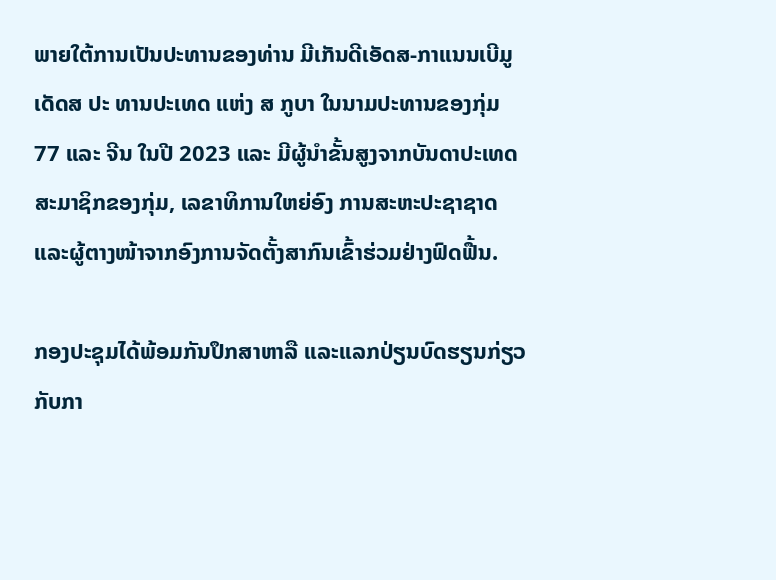ພາຍໃຕ້ການເປັນປະທານຂອງທ່ານ ມີເກັນດີເອັດສ-ກາແນນເບີມູເດັດສ ປະ ທານປະເທດ ແຫ່ງ ສ ກູບາ ໃນນາມປະທານຂອງກຸ່ມ 77 ແລະ ຈີນ ໃນປີ 2023 ແລະ ມີຜູ້ນໍາຂັ້ນສູງຈາກບັນດາປະເທດສະມາຊິກຂອງກຸ່ມ, ເລຂາທິການໃຫຍ່ອົງ ການສະຫະປະຊາຊາດ ແລະຜູ້ຕາງໜ້າຈາກອົງການຈັດຕັ້ງສາກົນເຂົ້າຮ່ວມຢ່າງຟົດຟື້ນ.

ກອງປະຊຸມໄດ້ພ້ອມກັນປຶກສາຫາລື ແລະແລກປ່ຽນບົດຮຽນກ່ຽວກັບກາ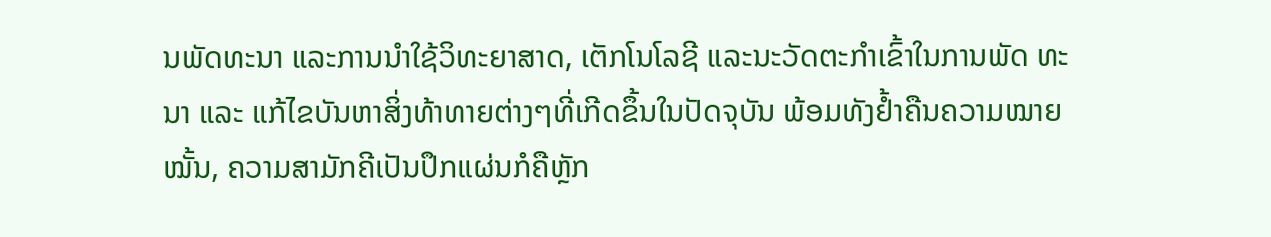ນພັດທະນາ ແລະການນຳໃຊ້ວິທະຍາສາດ, ເຕັກໂນໂລຊີ ແລະນະວັດຕະກຳເຂົ້າໃນການພັດ ທະນາ ແລະ ແກ້ໄຂບັນຫາສິ່ງທ້າທາຍຕ່າງໆທີ່ເກີດຂຶ້ນໃນປັດຈຸບັນ ພ້ອມທັງຢໍ້າຄືນຄວາມໝາຍໝັ້ນ, ຄວາມສາມັກຄີເປັນປຶກແຜ່ນກໍຄືຫຼັກ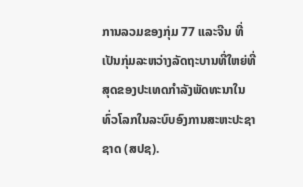ການລວມຂອງກຸ່ມ 77 ແລະຈີນ ທີ່ເປັນກຸ່ມລະຫວ່າງລັດຖະບານທີ່ໃຫຍ່ທີ່ສຸດຂອງປະເທດກຳລັງພັດທະນາໃນທົ່ວໂລກໃນລະບົບອົງການສະຫະປະຊາຊາດ (ສປຊ).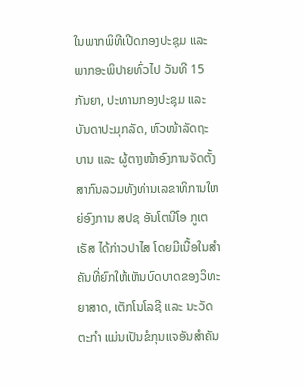ໃນພາກພິທີເປີດກອງປະຊຸມ ແລະ ພາກອະພິປາຍທົ່ວໄປ ວັນທີ 15 ກັນຍາ, ປະທານກອງປະຊຸມ ແລະ ບັນດາປະມຸກລັດ, ຫົວໜ້າລັດຖະບານ ແລະ ຜູ້ຕາງໜ້າອົງການຈັດຕັ້ງສາກົນລວມທັງທ່ານເລຂາທິການໃຫຍ່ອົງການ ສປຊ ອັນໂຕນີໂອ ກູເຕເຣັສ ໄດ້ກ່າວປາໄສ ໂດຍມີເນື້ອໃນສຳຄັນທີ່ຍົກໃຫ້ເຫັນບົດບາດຂອງວິທະຍາສາດ, ເຕັກໂນໂລຊີ ແລະ ນະວັດຕະກຳ ແມ່ນເປັນຂໍກຸນແຈອັນສຳຄັນ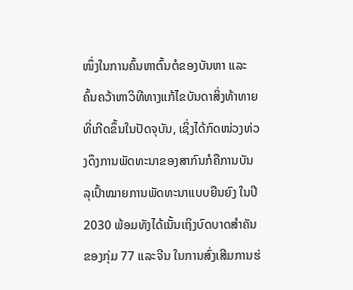ໜຶ່ງໃນການຄົ້ນຫາຕົ້ນຕໍຂອງບັນຫາ ແລະ ຄົ້ນຄວ້າຫາວິທີທາງແກ້ໄຂບັນດາສິ່ງທ້າທາຍທີ່ເກີດຂຶ້ນໃນປັດຈຸບັນ, ເຊິ່ງໄດ້ກົດໜ່ວງທ່ວງດຶງການພັດທະນາຂອງສາກົນກໍຄືການບັນລຸເປົ້າໝາຍການພັດທະນາແບບຍືນຍົງ ໃນປີ 2030 ພ້ອມທັງໄດ້ເນັ້ນເຖິງບົດບາດສໍາຄັນຂອງກຸ່ມ 77 ແລະຈີນ ໃນການສົ່ງເສີມການຮ່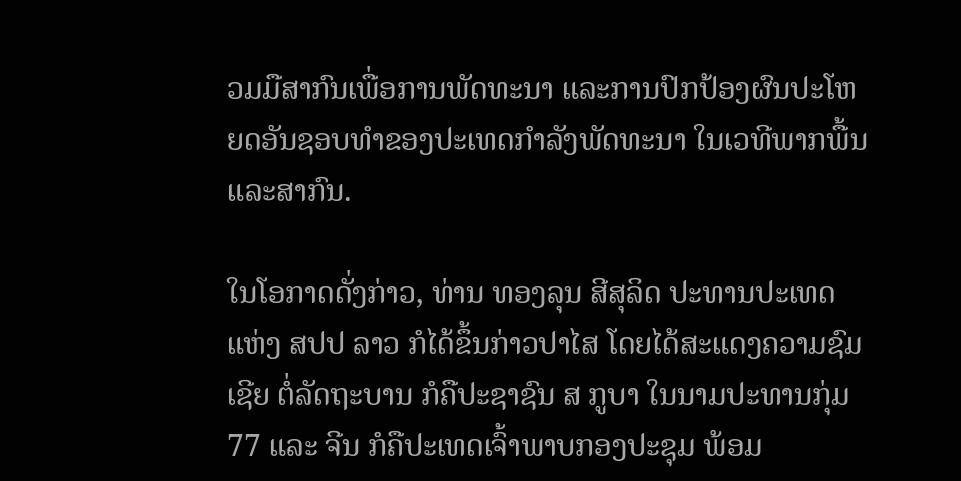ວມມືສາກົນເພື່ອການພັດທະນາ ແລະການປົກປ້ອງຜົນປະໂຫຍດອັນຊອບທຳຂອງປະເທດກຳລັງພັດທະນາ ໃນເວທີພາກພື້ນ ແລະສາກົນ.

ໃນໂອກາດດັ່ງກ່າວ, ທ່ານ ທອງລຸນ ສີສຸລິດ ປະທານປະເທດ ແຫ່ງ ສປປ ລາວ ກໍໄດ້ຂຶ້ນກ່າວປາໄສ ໂດຍໄດ້ສະແດງຄວາມຊົມເຊີຍ ຕໍ່ລັດຖະບານ ກໍຄືປະຊາຊົນ ສ ກູບາ ໃນນາມປະທານກຸ່ມ 77 ແລະ ຈີນ ກໍຄືປະເທດເຈົ້າພາບກອງປະຊຸມ ພ້ອມ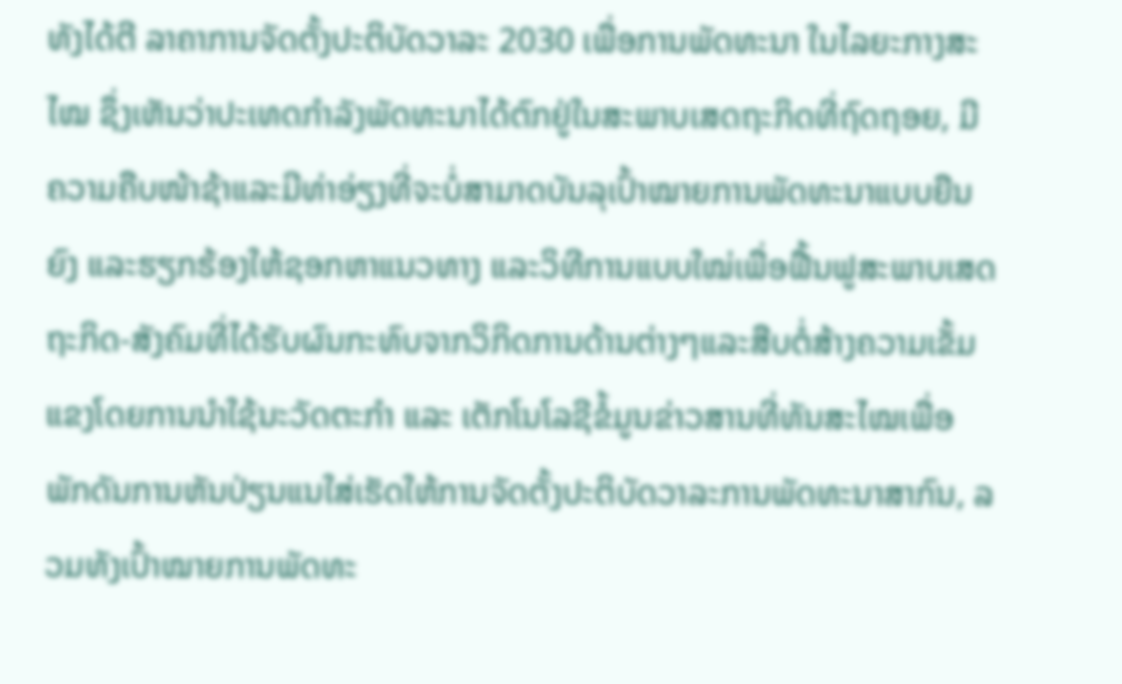ທັງໄດ້ຕີ ລາຄາການຈັດຕັ້ງປະຕິບັດວາລະ 2030 ເພື່ອການພັດທະນາ ໃນໄລຍະກາງສະໄໝ ຊຶ່ງເຫັນວ່າປະເທດກຳລັງພັດທະນາໄດ້ຕົກຢູ່ໃນສະພາບເສດຖະກິດທີ່ຖົດຖອຍ, ມີຄວາມຄືບໜ້າຊ້າແລະມີທ່າອ່ຽງທີ່ຈະບໍ່ສາມາດບັນລຸເປົ້າໝາຍການພັດທະນາແບບຍືນຍົງ ແລະຮຽກຮ້ອງໃຫ້ຊອກຫາແນວທາງ ແລະວິທີການແບບໃໝ່ເພື່ອຟື້ນຟູສະພາບເສດຖະກິດ-ສັງຄົມທີ່ໄດ້ຮັບຜົນກະທົບຈາກວິກິດການດ້ານຕ່າງໆແລະສືບຕໍ່ສ້າງຄວາມເຂັ້ມແຂງໂດຍການນຳໃຊ້ນະວັດຕະກຳ ແລະ ເຕັກໂນໂລຊີຂໍ້ມູນຂ່າວສານທີ່ທັນສະໄໝເພື່ອພັກດັນການຫັນປ່ຽນແນໃສ່ເຮັດໃຫ້ການຈັດຕັ້ງປະຕິບັດວາລະການພັດທະນາສາກົນ, ລວມທັງເປົ້າໝາຍການພັດທະ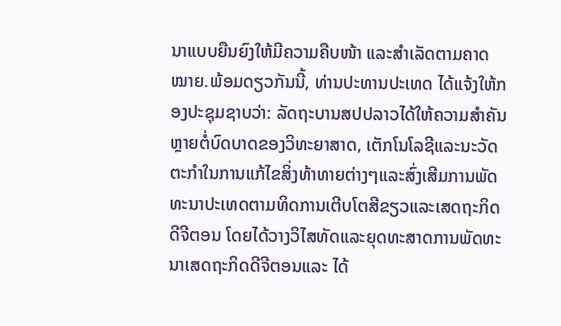ນາແບບຍືນຍົງໃຫ້ມີຄວາມຄືບໜ້າ ແລະສຳເລັດຕາມຄາດໝາຍ.ພ້ອມດຽວກັນນີ້, ທ່ານປະທານປະເທດ ໄດ້ແຈ້ງໃຫ້ກອງປະຊຸມຊາບວ່າ: ລັດຖະບານສປປລາວໄດ້ໃຫ້ຄວາມສຳຄັນຫຼາຍຕໍ່ບົດບາດຂອງວິທະຍາສາດ, ເຕັກໂນໂລຊີແລະນະວັດຕະກຳໃນການແກ້ໄຂສິ່ງທ້າທາຍຕ່າງໆແລະສົ່ງເສີມການພັດທະນາປະເທດຕາມທິດການເຕີບໂຕສີຂຽວແລະເສດຖະກິດດີຈີຕອນ ໂດຍໄດ້ວາງວິໄສທັດແລະຍຸດທະສາດການພັດທະນາເສດຖະກິດດີຈີຕອນແລະ ໄດ້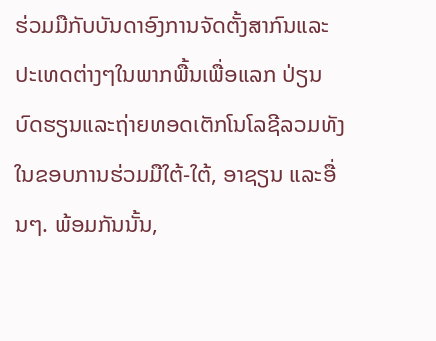ຮ່ວມມືກັບບັນດາອົງການຈັດຕັ້ງສາກົນແລະປະເທດຕ່າງໆໃນພາກພື້ນເພື່ອແລກ ປ່ຽນບົດຮຽນແລະຖ່າຍທອດເຕັກໂນໂລຊີລວມທັງໃນຂອບການຮ່ວມມືໃຕ້-ໃຕ້, ອາຊຽນ ແລະອື່ນໆ. ພ້ອມກັນນັ້ນ,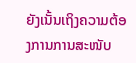ຍັງເນັ້ນເຖິງຄວາມຕ້ອງການການສະໜັບ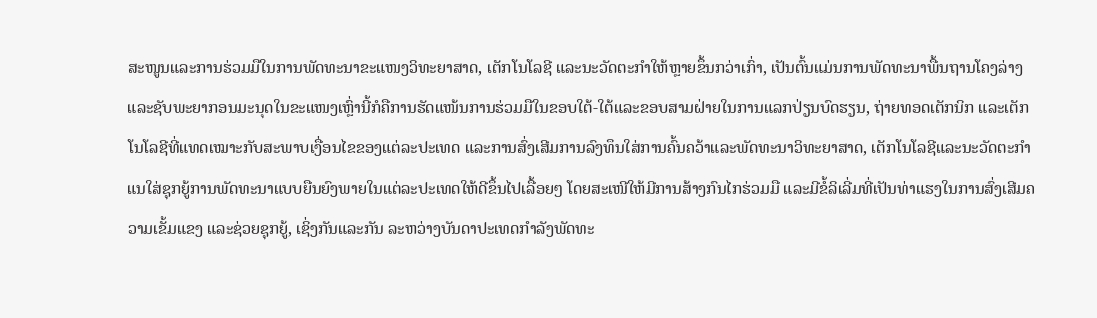ສະໜູນແລະການຮ່ວມມືໃນການພັດທະນາຂະແໜງວິທະຍາສາດ, ເຕັກໂນໂລຊີ ແລະນະວັດຕະກຳໃຫ້ຫຼາຍຂຶ້ນກວ່າເກົ່າ, ເປັນຕົ້ນແມ່ນການພັດທະນາພື້ນຖານໂຄງລ່າງ ແລະຊັບພະຍາກອນມະນຸດໃນຂະແໜງເຫຼົ່ານີ້ກໍຄືການຮັດແໜ້ນການຮ່ວມມືໃນຂອບໃຕ້-ໃຕ້ແລະຂອບສາມຝ່າຍໃນການແລກປ່ຽນບົດຮຽນ, ຖ່າຍທອດເຕັກນິກ ແລະເຕັກໂນໂລຊີທີ່ແທດເໝາະກັບສະພາບເງື່ອນໄຂຂອງແຕ່ລະປະເທດ ແລະການສົ່ງເສີມການລົງທຶນໃສ່ການຄົ້ນຄວ້າແລະພັດທະນາວິທະຍາສາດ, ເຕັກໂນໂລຊີແລະນະວັດຕະກຳແນໃສ່ຊຸກຍູ້ການພັດທະນາແບບຍືນຍົງພາຍໃນແຕ່ລະປະເທດໃຫ້ດີຂຶ້ນໄປເລື້ອຍໆ ໂດຍສະເໜີໃຫ້ມີການສ້າງກົນໄກຮ່ວມມື ແລະມີຂໍ້ລິເລີ່ມທີ່ເປັນທ່າແຮງໃນການສົ່ງເສີມຄວາມເຂັ້ມແຂງ ແລະຊ່ວຍຊຸກຍູ້, ເຊິ່ງກັນແລະກັນ ລະຫວ່າງບັນດາປະເທດກຳລັງພັດທະ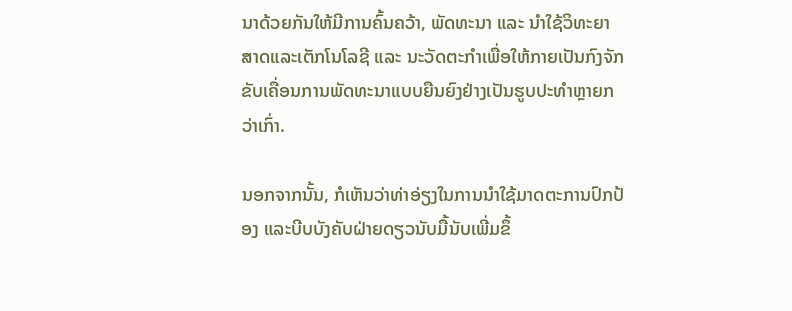ນາດ້ວຍກັນໃຫ້ມີການຄົ້ນຄວ້າ, ພັດທະນາ ແລະ ນໍາໃຊ້ວິທະຍາ ສາດແລະເຕັກໂນໂລຊີ ແລະ ນະວັດຕະກຳເພື່ອໃຫ້ກາຍເປັນກົງຈັກຂັບເຄື່ອນການພັດທະນາແບບຍືນຍົງຢ່າງເປັນຮູບປະທຳຫຼາຍກວ່າເກົ່າ.

ນອກຈາກນັ້ນ, ກໍເຫັນວ່າທ່າອ່ຽງໃນການນໍາໃຊ້ມາດຕະການປົກປ້ອງ ແລະບີບບັງຄັບຝ່າຍດຽວນັບມື້ນັບເພີ່ມຂຶ້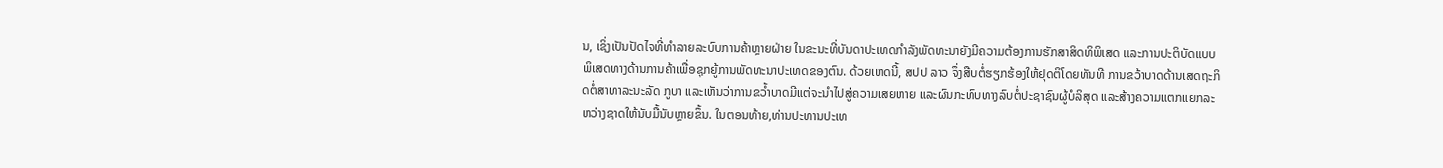ນ, ເຊິ່ງເປັນປັດໄຈທີ່ທຳລາຍລະບົບການຄ້າຫຼາຍຝ່າຍ ໃນຂະນະທີ່ບັນດາປະເທດກຳລັງພັດທະນາຍັງມີຄວາມຕ້ອງການຮັກສາສິດທິພິເສດ ແລະການປະຕິບັດແບບພິເສດທາງດ້ານການຄ້າເພື່ອຊຸກຍູ້ການພັດທະນາປະເທດຂອງຕົນ. ດ້ວຍເຫດນີ້, ສປປ ລາວ ຈຶ່ງສືບຕໍ່ຮຽກຮ້ອງໃຫ້ຢຸດຕິໂດຍທັນທີ ການຂວ້າບາດດ້ານເສດຖະກິດຕໍ່ສາທາລະນະລັດ ກູບາ ແລະເຫັນວ່າການຂວໍ້າບາດມີແຕ່ຈະນຳໄປສູ່ຄວາມເສຍຫາຍ ແລະຜົນກະທົບທາງລົບຕໍ່ປະຊາຊົນຜູ້ບໍລິສຸດ ແລະສ້າງຄວາມແຕກແຍກລະຫວ່າງຊາດໃຫ້ນັບມື້ນັບຫຼາຍຂຶ້ນ. ໃນຕອນທ້າຍ,ທ່ານປະທານປະເທ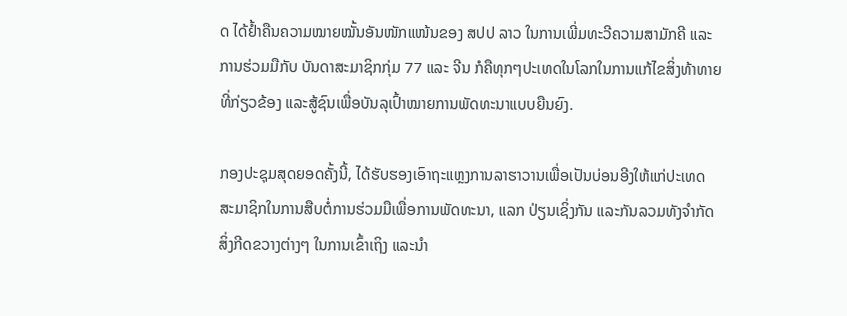ດ ໄດ້ຢໍ້າຄືນຄວາມໝາຍໝັ້ນອັນໜັກແໜ້ນຂອງ ສປປ ລາວ ໃນການເພີ່ມທະວີຄວາມສາມັກຄີ ແລະການຮ່ວມມືກັບ ບັນດາສະມາຊິກກຸ່ມ 77 ແລະ ຈີນ ກໍຄືທຸກໆປະເທດໃນໂລກໃນການແກ້ໄຂສິ່ງທ້າທາຍທີ່ກ່ຽວຂ້ອງ ແລະສູ້ຊົນເພື່ອບັນລຸເປົ້າໝາຍການພັດທະນາແບບຍືນຍົງ.

ກອງປະຊຸມສຸດຍອດຄັ້ງນີ້, ໄດ້ຮັບຮອງເອົາຖະແຫຼງການລາຮາວານເພື່ອເປັນບ່ອນອີງໃຫ້ແກ່ປະເທດສະມາຊິກໃນການສືບຕໍ່ການຮ່ວມມືເພື່ອການພັດທະນາ, ແລກ ປ່ຽນເຊິ່ງກັນ ແລະກັນລວມທັງຈຳກັດສິ່ງກີດຂວາງຕ່າງໆ ໃນການເຂົ້າເຖິງ ແລະນຳ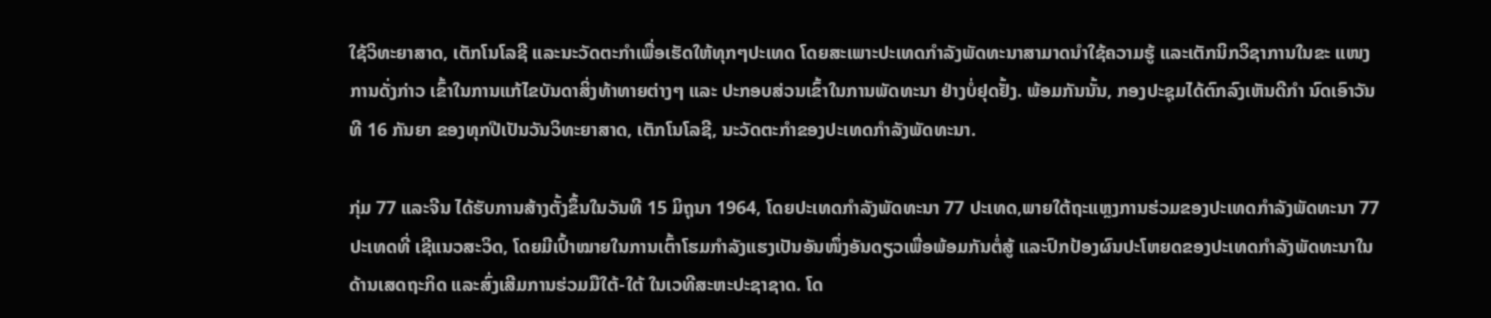ໃຊ້ວິທະຍາສາດ, ເຕັກໂນໂລຊີ ແລະນະວັດຕະກຳເພື່ອເຮັດໃຫ້ທຸກໆປະເທດ ໂດຍສະເພາະປະເທດກຳລັງພັດທະນາສາມາດນຳໃຊ້ຄວາມຮູ້ ແລະເຕັກນິກວິຊາການໃນຂະ ແໜງການດັ່ງກ່າວ ເຂົ້າໃນການແກ້ໄຂບັນດາສິ່ງທ້າທາຍຕ່າງໆ ແລະ ປະກອບສ່ວນເຂົ້າໃນການພັດທະນາ ຢ່າງບໍ່ຢຸດຢັ້ງ. ພ້ອມກັນນັ້ນ, ກອງປະຊຸມໄດ້ຕົກລົງເຫັນດີກຳ ນົດເອົາວັນທີ 16 ກັນຍາ ຂອງທຸກປີເປັນວັນວິທະຍາສາດ, ເຕັກໂນໂລຊີ, ນະວັດຕະກຳຂອງປະເທດກໍາລັງພັດທະນາ.

ກຸ່ມ 77 ແລະຈີນ ໄດ້ຮັບການສ້າງຕັ້ງຂຶ້ນໃນວັນທີ 15 ມິຖຸນາ 1964, ໂດຍປະເທດກໍາລັງພັດທະນາ 77 ປະເທດ,ພາຍໃຕ້ຖະແຫຼງການຮ່ວມຂອງປະເທດກຳລັງພັດທະນາ 77 ປະເທດທີ່ ເຊີແນວສະວິດ, ໂດຍມີເປົ້າໝາຍໃນການເຕົ້າໂຮມກຳລັງແຮງເປັນອັນໜຶ່ງອັນດຽວເພື່ອພ້ອມກັນຕໍ່ສູ້ ແລະປົກປ້ອງຜົນປະໂຫຍດຂອງປະເທດກຳລັງພັດທະນາໃນດ້ານເສດຖະກິດ ແລະສົ່ງເສີມການຮ່ວມມືໃຕ້-ໃຕ້ ໃນເວທີສະຫະປະຊາຊາດ. ໂດ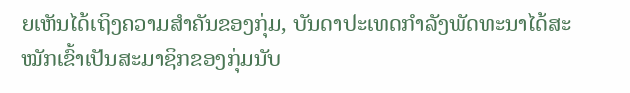ຍເຫັນໄດ້ເຖິງຄວາມສຳຄັນຂອງກຸ່ມ, ບັນດາປະເທດກຳລັງພັດທະນາໄດ້ສະໝັກເຂົ້າເປັນສະມາຊິກຂອງກຸ່ມນັບ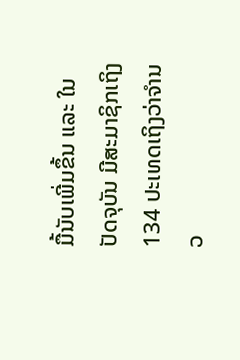ມື້ນັບເພີ່ມຂຶ້ນ ແລະ ໃນປັດຈຸບັນ ມີສະມາຊິກເຖິງ 134 ປະເທດເຖິງວ່າຈຳນວ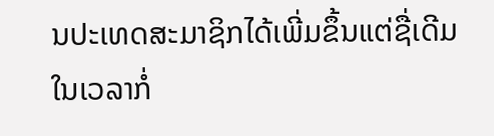ນປະເທດສະມາຊິກໄດ້ເພີ່ມຂຶ້ນແຕ່ຊື່ເດີມໃນເວລາກໍ່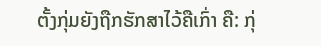ຕັ້ງກຸ່ມຍັງຖືກຮັກສາໄວ້ຄືເກົ່າ ຄື: ກຸ່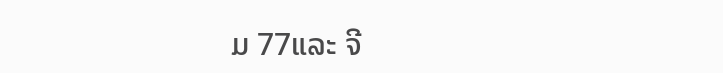ມ 77ແລະ ຈີ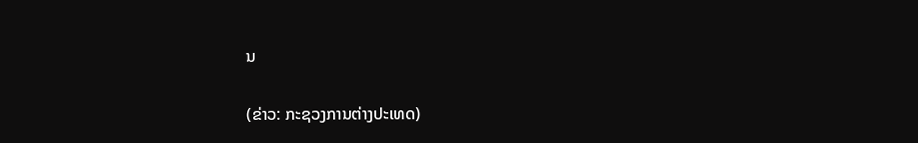ນ

(ຂ່າວ: ກະຊວງການຕ່າງປະເທດ)